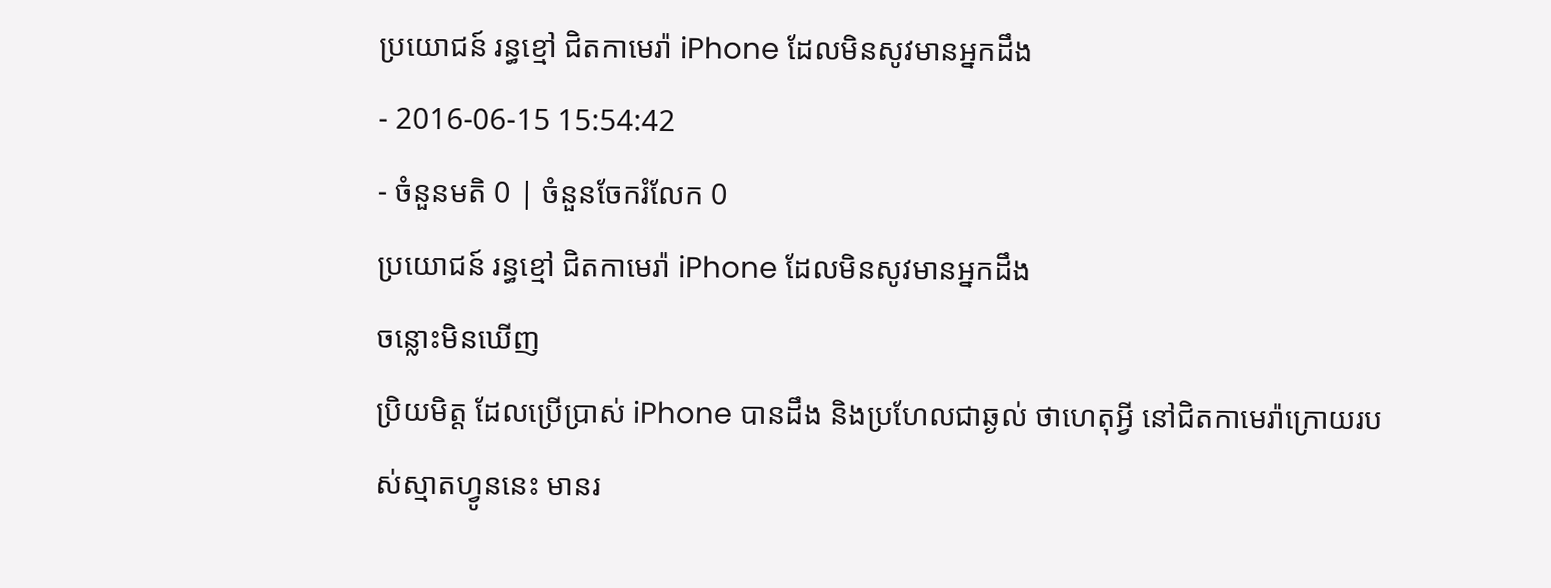ប្រយោជន៍ រន្ធខ្មៅ ជិតកាមេរ៉ា iPhone ដែលមិនសូវមានអ្នកដឹង
- 2016-06-15 15:54:42
- ចំនួនមតិ 0 | ចំនួនចែករំលែក 0
ប្រយោជន៍ រន្ធខ្មៅ ជិតកាមេរ៉ា iPhone ដែលមិនសូវមានអ្នកដឹង
ចន្លោះមិនឃើញ
ប្រិយមិត្ត ដែលប្រើប្រាស់ iPhone បានដឹង និងប្រហែលជាឆ្ងល់ ថាហេតុអ្វី នៅជិតកាមេរ៉ាក្រោយរបស់ស្មាតហ្វូននេះ មានរ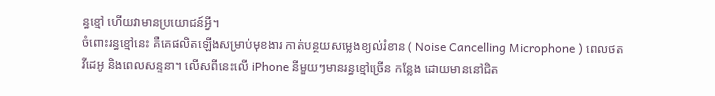ន្ធខ្មៅ ហើយវាមានប្រយោជន៍អ្វី។
ចំពោះរន្ធខ្មៅនេះ គឺគេផលិតឡើងសម្រាប់មុខងារ កាត់បន្ថយសម្លេងខ្យល់រំខាន ( Noise Cancelling Microphone ) ពេលថតវីដេអូ និងពេលសន្ទនា។ លើសពីនេះលើ iPhone នីមួយៗមានរន្ធខ្មៅច្រើន កន្លែង ដោយមាននៅជិត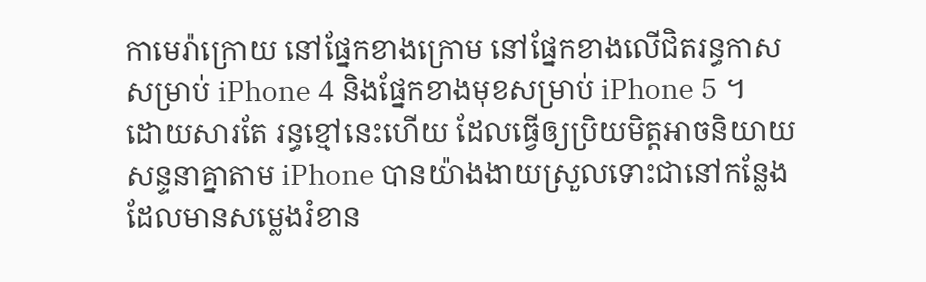កាមេរ៉ាក្រោយ នៅផ្នែកខាងក្រោម នៅផ្នែកខាងលើជិតរន្ធកាស សម្រាប់ iPhone 4 និងផ្នែកខាងមុខសម្រាប់ iPhone 5 ។
ដោយសារតែ រន្ធខ្មៅនេះហើយ ដែលធ្វើឲ្យប្រិយមិត្តអាចនិយាយសន្ទនាគ្នាតាម iPhone បានយ៉ាងងាយស្រួលទោះជានៅកន្លែងដែលមានសម្លេងរំខាន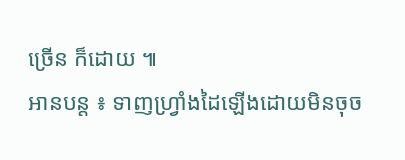ច្រើន ក៏ដោយ ៕
អានបន្ត ៖ ទាញហ្រ្វាំងដៃឡើងដោយមិនចុច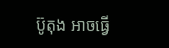ប៊ូតុង អាចធ្វើ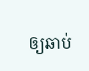ឲ្យឆាប់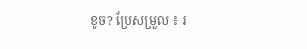ខូច? ប្រែសម្រួល ៖ រ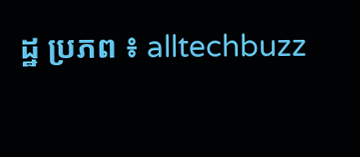ដ្ឋ ប្រភព ៖ alltechbuzz